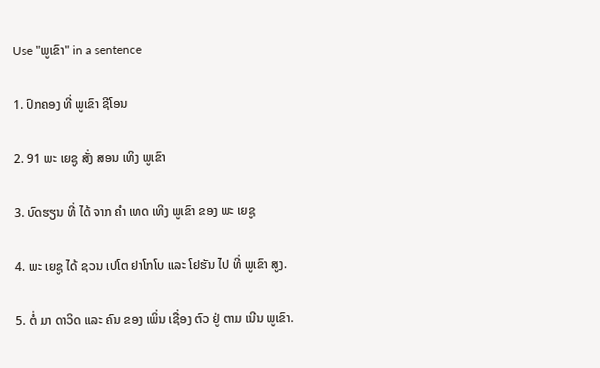Use "ພູເຂົາ" in a sentence

1. ປົກຄອງ ທີ່ ພູເຂົາ ຊີໂອນ

2. 91 ພະ ເຍຊູ ສັ່ງ ສອນ ເທິງ ພູເຂົາ

3. ບົດຮຽນ ທີ່ ໄດ້ ຈາກ ຄໍາ ເທດ ເທິງ ພູເຂົາ ຂອງ ພະ ເຍຊູ

4. ພະ ເຍຊູ ໄດ້ ຊວນ ເປໂຕ ຢາໂກໂບ ແລະ ໂຢຮັນ ໄປ ທີ່ ພູເຂົາ ສູງ.

5. ຕໍ່ ມາ ດາວິດ ແລະ ຄົນ ຂອງ ເພິ່ນ ເຊື່ອງ ຕົວ ຢູ່ ຕາມ ເນີນ ພູເຂົາ.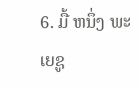6. ມື້ ຫນຶ່ງ ພະ ເຍຊູ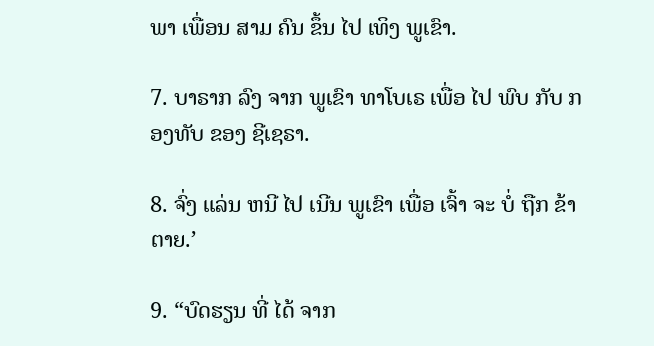ພາ ເພື່ອນ ສາມ ຄົນ ຂຶ້ນ ໄປ ເທິງ ພູເຂົາ.

7. ບາຣາກ ລົງ ຈາກ ພູເຂົາ ທາໂບເຣ ເພື່ອ ໄປ ພົບ ກັບ ກອງທັບ ຂອງ ຊີເຊຣາ.

8. ຈົ່ງ ແລ່ນ ຫນີ ໄປ ເນີນ ພູເຂົາ ເພື່ອ ເຈົ້າ ຈະ ບໍ່ ຖືກ ຂ້າ ຕາຍ.’

9. “ບົດຮຽນ ທີ່ ໄດ້ ຈາກ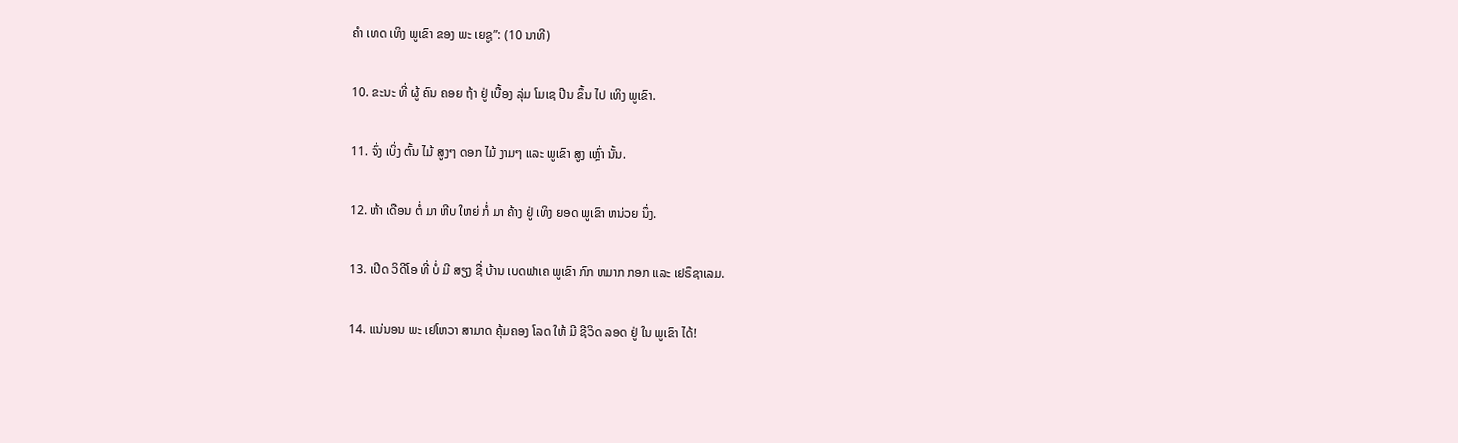ຄໍາ ເທດ ເທິງ ພູເຂົາ ຂອງ ພະ ເຍຊູ”: (10 ນາທີ)

10. ຂະນະ ທີ່ ຜູ້ ຄົນ ຄອຍ ຖ້າ ຢູ່ ເບື້ອງ ລຸ່ມ ໂມເຊ ປີນ ຂຶ້ນ ໄປ ເທິງ ພູເຂົາ.

11. ຈົ່ງ ເບິ່ງ ຕົ້ນ ໄມ້ ສູງໆ ດອກ ໄມ້ ງາມໆ ແລະ ພູເຂົາ ສູງ ເຫຼົ່າ ນັ້ນ.

12. ຫ້າ ເດືອນ ຕໍ່ ມາ ຫີບ ໃຫຍ່ ກໍ່ ມາ ຄ້າງ ຢູ່ ເທິງ ຍອດ ພູເຂົາ ຫນ່ວຍ ນຶ່ງ.

13. ເປີດ ວິດີໂອ ທີ່ ບໍ່ ມີ ສຽງ ຊື່ ບ້ານ ເບດຟາເຄ ພູເຂົາ ກົກ ຫມາກ ກອກ ແລະ ເຢຣຶຊາເລມ.

14. ແນ່ນອນ ພະ ເຢໂຫວາ ສາມາດ ຄຸ້ມຄອງ ໂລດ ໃຫ້ ມີ ຊີວິດ ລອດ ຢູ່ ໃນ ພູເຂົາ ໄດ້!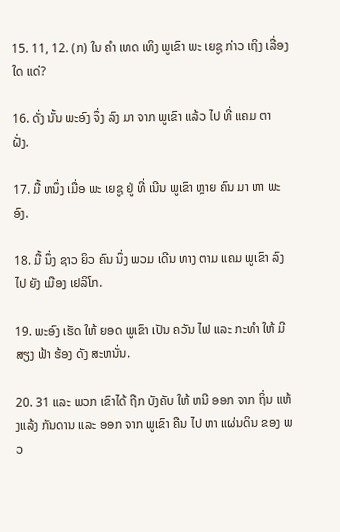15. 11, 12. (ກ) ໃນ ຄໍາ ເທດ ເທິງ ພູເຂົາ ພະ ເຍຊູ ກ່າວ ເຖິງ ເລື່ອງ ໃດ ແດ່?

16. ດັ່ງ ນັ້ນ ພະອົງ ຈຶ່ງ ລົງ ມາ ຈາກ ພູເຂົາ ແລ້ວ ໄປ ທີ່ ແຄມ ຕາ ຝັ່ງ.

17. ມື້ ຫນຶ່ງ ເມື່ອ ພະ ເຍຊູ ຢູ່ ທີ່ ເນີນ ພູເຂົາ ຫຼາຍ ຄົນ ມາ ຫາ ພະອົງ.

18. ມື້ ນຶ່ງ ຊາວ ຍິວ ຄົນ ນຶ່ງ ພວມ ເດີນ ທາງ ຕາມ ແຄມ ພູເຂົາ ລົງ ໄປ ຍັງ ເມືອງ ເຢລິໂກ.

19. ພະອົງ ເຮັດ ໃຫ້ ຍອດ ພູເຂົາ ເປັນ ຄວັນ ໄຟ ແລະ ກະທໍາ ໃຫ້ ມີ ສຽງ ຟ້າ ຮ້ອງ ດັງ ສະຫນັ່ນ.

20. 31 ແລະ ພວກ ເຂົາໄດ້ ຖືກ ບັງຄັບ ໃຫ້ ຫນີ ອອກ ຈາກ ຖິ່ນ ແຫ້ງແລ້ງ ກັນດານ ແລະ ອອກ ຈາກ ພູເຂົາ ຄືນ ໄປ ຫາ ແຜ່ນດິນ ຂອງ ພວ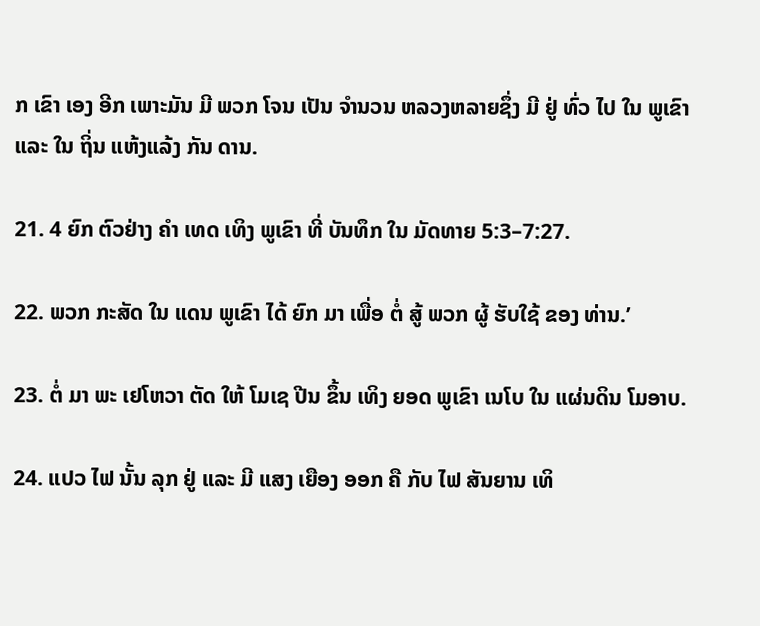ກ ເຂົາ ເອງ ອີກ ເພາະມັນ ມີ ພວກ ໂຈນ ເປັນ ຈໍານວນ ຫລວງຫລາຍຊຶ່ງ ມີ ຢູ່ ທົ່ວ ໄປ ໃນ ພູເຂົາ ແລະ ໃນ ຖິ່ນ ແຫ້ງແລ້ງ ກັນ ດານ.

21. 4 ຍົກ ຕົວຢ່າງ ຄໍາ ເທດ ເທິງ ພູເຂົາ ທີ່ ບັນທຶກ ໃນ ມັດທາຍ 5:3–7:27.

22. ພວກ ກະສັດ ໃນ ແດນ ພູເຂົາ ໄດ້ ຍົກ ມາ ເພື່ອ ຕໍ່ ສູ້ ພວກ ຜູ້ ຮັບໃຊ້ ຂອງ ທ່ານ.’

23. ຕໍ່ ມາ ພະ ເຢໂຫວາ ຕັດ ໃຫ້ ໂມເຊ ປີນ ຂຶ້ນ ເທິງ ຍອດ ພູເຂົາ ເນໂບ ໃນ ແຜ່ນດິນ ໂມອາບ.

24. ແປວ ໄຟ ນັ້ນ ລຸກ ຢູ່ ແລະ ມີ ແສງ ເຍືອງ ອອກ ຄື ກັບ ໄຟ ສັນຍານ ເທິ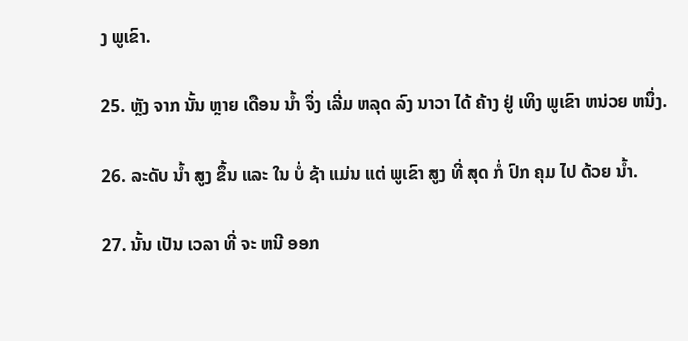ງ ພູເຂົາ.

25. ຫຼັງ ຈາກ ນັ້ນ ຫຼາຍ ເດືອນ ນໍ້າ ຈຶ່ງ ເລີ່ມ ຫລຸດ ລົງ ນາວາ ໄດ້ ຄ້າງ ຢູ່ ເທິງ ພູເຂົາ ຫນ່ວຍ ຫນຶ່ງ.

26. ລະດັບ ນໍ້າ ສູງ ຂຶ້ນ ແລະ ໃນ ບໍ່ ຊ້າ ແມ່ນ ແຕ່ ພູເຂົາ ສູງ ທີ່ ສຸດ ກໍ່ ປົກ ຄຸມ ໄປ ດ້ວຍ ນໍ້າ.

27. ນັ້ນ ເປັນ ເວລາ ທີ່ ຈະ ຫນີ ອອກ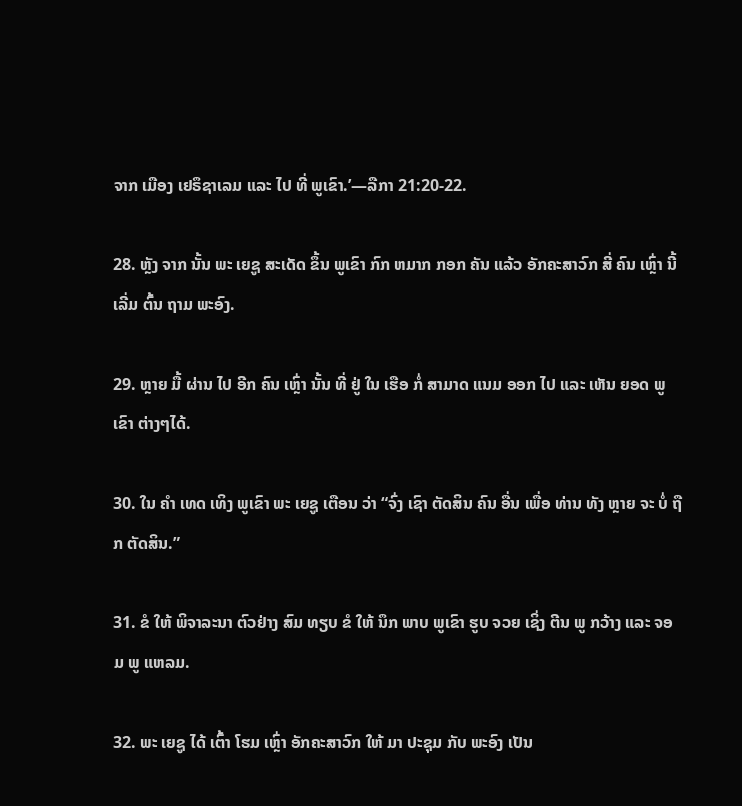ຈາກ ເມືອງ ເຢຣຶຊາເລມ ແລະ ໄປ ທີ່ ພູເຂົາ.’—ລືກາ 21:20-22.

28. ຫຼັງ ຈາກ ນັ້ນ ພະ ເຍຊູ ສະເດັດ ຂຶ້ນ ພູເຂົາ ກົກ ຫມາກ ກອກ ຄັນ ແລ້ວ ອັກຄະສາວົກ ສີ່ ຄົນ ເຫຼົ່າ ນີ້ ເລີ່ມ ຕົ້ນ ຖາມ ພະອົງ.

29. ຫຼາຍ ມື້ ຜ່ານ ໄປ ອີກ ຄົນ ເຫຼົ່າ ນັ້ນ ທີ່ ຢູ່ ໃນ ເຮືອ ກໍ່ ສາມາດ ແນມ ອອກ ໄປ ແລະ ເຫັນ ຍອດ ພູເຂົາ ຕ່າງໆໄດ້.

30. ໃນ ຄໍາ ເທດ ເທິງ ພູເຂົາ ພະ ເຍຊູ ເຕືອນ ວ່າ “ຈົ່ງ ເຊົາ ຕັດສິນ ຄົນ ອື່ນ ເພື່ອ ທ່ານ ທັງ ຫຼາຍ ຈະ ບໍ່ ຖືກ ຕັດສິນ.”

31. ຂໍ ໃຫ້ ພິຈາລະນາ ຕົວຢ່າງ ສົມ ທຽບ ຂໍ ໃຫ້ ນຶກ ພາບ ພູເຂົາ ຮູບ ຈວຍ ເຊິ່ງ ຕີນ ພູ ກວ້າງ ແລະ ຈອມ ພູ ແຫລມ.

32. ພະ ເຍຊູ ໄດ້ ເຕົ້າ ໂຮມ ເຫຼົ່າ ອັກຄະສາວົກ ໃຫ້ ມາ ປະຊຸມ ກັບ ພະອົງ ເປັນ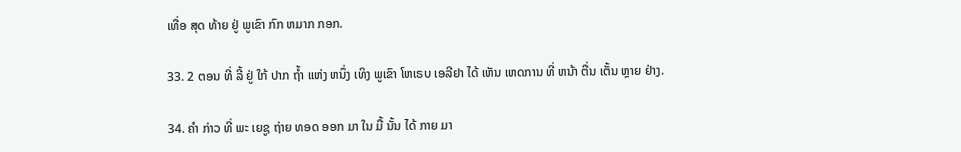ເທື່ອ ສຸດ ທ້າຍ ຢູ່ ພູເຂົາ ກົກ ຫມາກ ກອກ.

33. 2 ຕອນ ທີ່ ລີ້ ຢູ່ ໃກ້ ປາກ ຖໍ້າ ແຫ່ງ ຫນຶ່ງ ເທິງ ພູເຂົາ ໂຫເຣບ ເອລີຢາ ໄດ້ ເຫັນ ເຫດການ ທີ່ ຫນ້າ ຕື່ນ ເຕັ້ນ ຫຼາຍ ຢ່າງ.

34. ຄໍາ ກ່າວ ທີ່ ພະ ເຍຊູ ຖ່າຍ ທອດ ອອກ ມາ ໃນ ມື້ ນັ້ນ ໄດ້ ກາຍ ມາ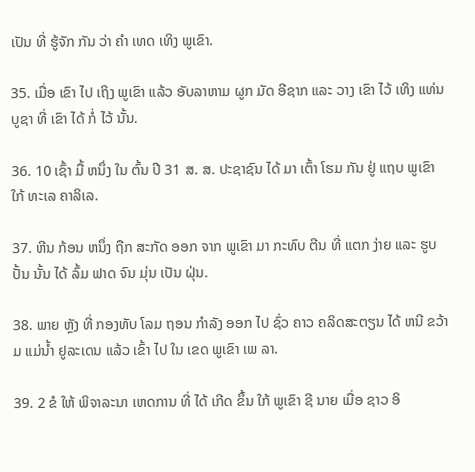ເປັນ ທີ່ ຮູ້ຈັກ ກັນ ວ່າ ຄໍາ ເທດ ເທິງ ພູເຂົາ.

35. ເມື່ອ ເຂົາ ໄປ ເຖິງ ພູເຂົາ ແລ້ວ ອັບລາຫາມ ຜູກ ມັດ ອີຊາກ ແລະ ວາງ ເຂົາ ໄວ້ ເທິງ ແທ່ນ ບູຊາ ທີ່ ເຂົາ ໄດ້ ກໍ່ ໄວ້ ນັ້ນ.

36. 10 ເຊົ້າ ມື້ ຫນຶ່ງ ໃນ ຕົ້ນ ປີ 31 ສ. ສ. ປະຊາຊົນ ໄດ້ ມາ ເຕົ້າ ໂຮມ ກັນ ຢູ່ ແຖບ ພູເຂົາ ໃກ້ ທະເລ ຄາລິເລ.

37. ຫີນ ກ້ອນ ຫນຶ່ງ ຖືກ ສະກັດ ອອກ ຈາກ ພູເຂົາ ມາ ກະທົບ ຕີນ ທີ່ ແຕກ ງ່າຍ ແລະ ຮູບ ປັ້ນ ນັ້ນ ໄດ້ ລົ້ມ ຟາດ ຈົນ ມຸ່ນ ເປັນ ຝຸ່ນ.

38. ພາຍ ຫຼັງ ທີ່ ກອງທັບ ໂລມ ຖອນ ກໍາລັງ ອອກ ໄປ ຊົ່ວ ຄາວ ຄລິດສະຕຽນ ໄດ້ ຫນີ ຂວ້າມ ແມ່ນໍ້າ ຢູລະເດນ ແລ້ວ ເຂົ້າ ໄປ ໃນ ເຂດ ພູເຂົາ ເພ ລາ.

39. 2 ຂໍ ໃຫ້ ພິຈາລະນາ ເຫດການ ທີ່ ໄດ້ ເກີດ ຂຶ້ນ ໃກ້ ພູເຂົາ ຊີ ນາຍ ເມື່ອ ຊາວ ອິ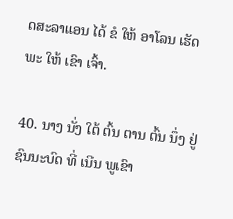ດສະລາແອນ ໄດ້ ຂໍ ໃຫ້ ອາໂລນ ເຮັດ ພະ ໃຫ້ ເຂົາ ເຈົ້າ.

40. ນາງ ນັ່ງ ໃຕ້ ຕົ້ນ ຕານ ຕົ້ນ ນຶ່ງ ຢູ່ ຊົນນະບົດ ທີ່ ເນີນ ພູເຂົາ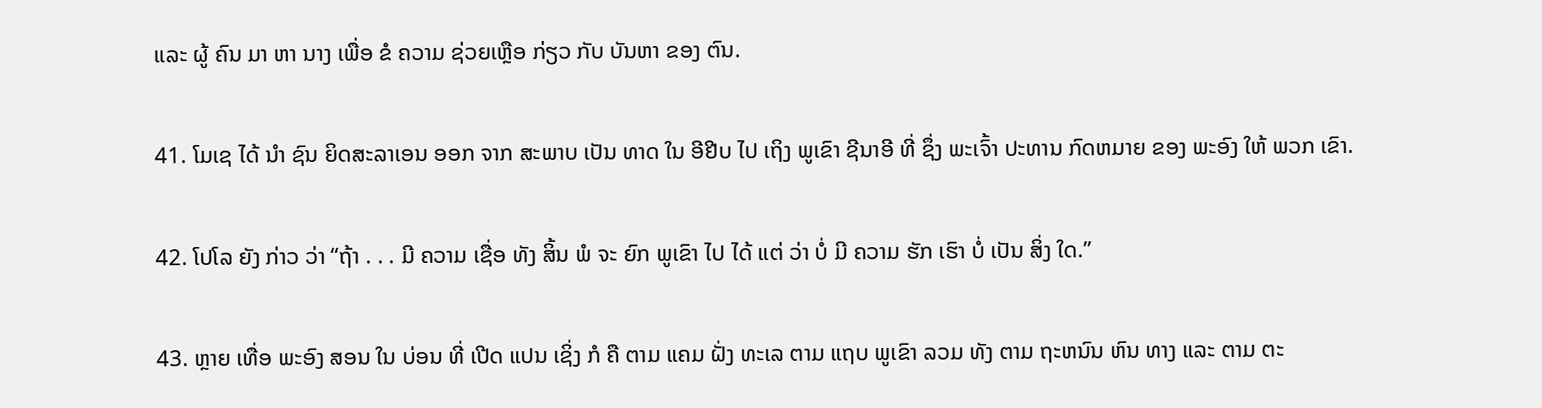ແລະ ຜູ້ ຄົນ ມາ ຫາ ນາງ ເພື່ອ ຂໍ ຄວາມ ຊ່ວຍເຫຼືອ ກ່ຽວ ກັບ ບັນຫາ ຂອງ ຕົນ.

41. ໂມເຊ ໄດ້ ນໍາ ຊົນ ຍິດສະລາເອນ ອອກ ຈາກ ສະພາບ ເປັນ ທາດ ໃນ ອີຢີບ ໄປ ເຖິງ ພູເຂົາ ຊີນາອີ ທີ່ ຊຶ່ງ ພະເຈົ້າ ປະທານ ກົດຫມາຍ ຂອງ ພະອົງ ໃຫ້ ພວກ ເຂົາ.

42. ໂປໂລ ຍັງ ກ່າວ ວ່າ “ຖ້າ . . . ມີ ຄວາມ ເຊື່ອ ທັງ ສິ້ນ ພໍ ຈະ ຍົກ ພູເຂົາ ໄປ ໄດ້ ແຕ່ ວ່າ ບໍ່ ມີ ຄວາມ ຮັກ ເຮົາ ບໍ່ ເປັນ ສິ່ງ ໃດ.”

43. ຫຼາຍ ເທື່ອ ພະອົງ ສອນ ໃນ ບ່ອນ ທີ່ ເປີດ ແປນ ເຊິ່ງ ກໍ ຄື ຕາມ ແຄມ ຝັ່ງ ທະເລ ຕາມ ແຖບ ພູເຂົາ ລວມ ທັງ ຕາມ ຖະຫນົນ ຫົນ ທາງ ແລະ ຕາມ ຕະ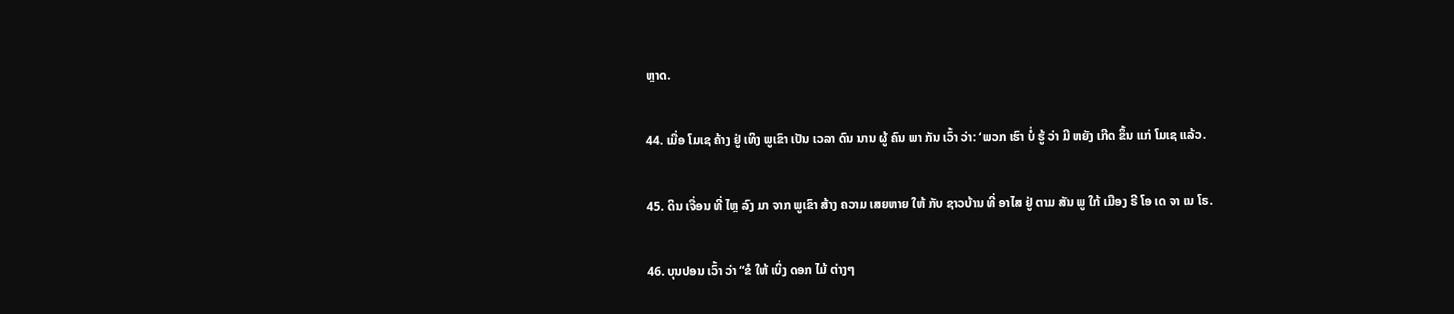ຫຼາດ.

44. ເມື່ອ ໂມເຊ ຄ້າງ ຢູ່ ເທິງ ພູເຂົາ ເປັນ ເວລາ ດົນ ນານ ຜູ້ ຄົນ ພາ ກັນ ເວົ້າ ວ່າ: ‘ພວກ ເຮົາ ບໍ່ ຮູ້ ວ່າ ມີ ຫຍັງ ເກີດ ຂຶ້ນ ແກ່ ໂມເຊ ແລ້ວ.

45. ດິນ ເຈື່ອນ ທີ່ ໄຫຼ ລົງ ມາ ຈາກ ພູເຂົາ ສ້າງ ຄວາມ ເສຍຫາຍ ໃຫ້ ກັບ ຊາວບ້ານ ທີ່ ອາໄສ ຢູ່ ຕາມ ສັນ ພູ ໃກ້ ເມືອງ ຣີ ໂອ ເດ ຈາ ເນ ໂຣ.

46. ບຸນປອນ ເວົ້າ ວ່າ “ຂໍ ໃຫ້ ເບິ່ງ ດອກ ໄມ້ ຕ່າງໆ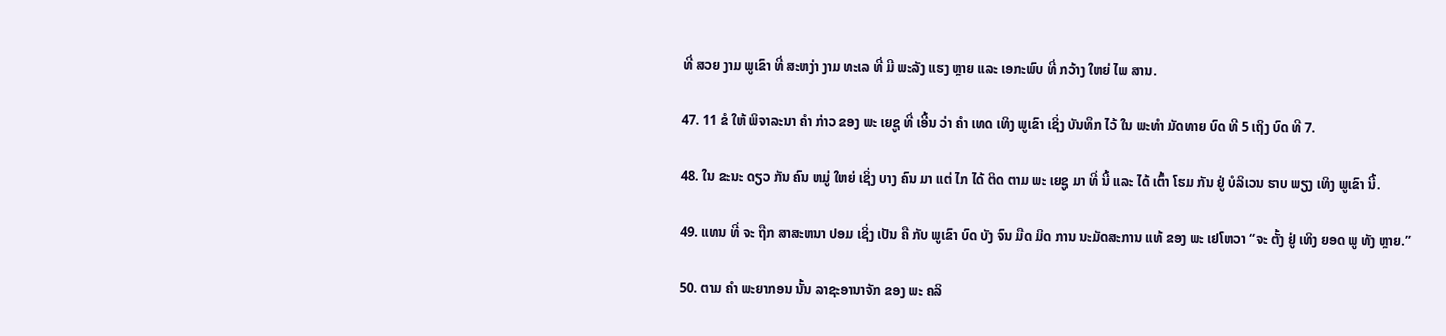ທີ່ ສວຍ ງາມ ພູເຂົາ ທີ່ ສະຫງ່າ ງາມ ທະເລ ທີ່ ມີ ພະລັງ ແຮງ ຫຼາຍ ແລະ ເອກະພົບ ທີ່ ກວ້າງ ໃຫຍ່ ໄພ ສານ.

47. 11 ຂໍ ໃຫ້ ພິຈາລະນາ ຄໍາ ກ່າວ ຂອງ ພະ ເຍຊູ ທີ່ ເອີ້ນ ວ່າ ຄໍາ ເທດ ເທິງ ພູເຂົາ ເຊິ່ງ ບັນທຶກ ໄວ້ ໃນ ພະທໍາ ມັດທາຍ ບົດ ທີ 5 ເຖິງ ບົດ ທີ 7.

48. ໃນ ຂະນະ ດຽວ ກັນ ຄົນ ຫມູ່ ໃຫຍ່ ເຊິ່ງ ບາງ ຄົນ ມາ ແຕ່ ໄກ ໄດ້ ຕິດ ຕາມ ພະ ເຍຊູ ມາ ທີ່ ນີ້ ແລະ ໄດ້ ເຕົ້າ ໂຮມ ກັນ ຢູ່ ບໍລິເວນ ຮາບ ພຽງ ເທິງ ພູເຂົາ ນີ້.

49. ແທນ ທີ່ ຈະ ຖືກ ສາສະຫນາ ປອມ ເຊິ່ງ ເປັນ ຄື ກັບ ພູເຂົາ ບົດ ບັງ ຈົນ ມືດ ມິດ ການ ນະມັດສະການ ແທ້ ຂອງ ພະ ເຢໂຫວາ “ຈະ ຕັ້ງ ຢູ່ ເທິງ ຍອດ ພູ ທັງ ຫຼາຍ.”

50. ຕາມ ຄໍາ ພະຍາກອນ ນັ້ນ ລາຊະອານາຈັກ ຂອງ ພະ ຄລິ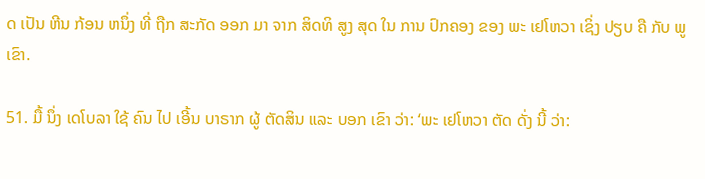ດ ເປັນ ຫີນ ກ້ອນ ຫນຶ່ງ ທີ່ ຖືກ ສະກັດ ອອກ ມາ ຈາກ ສິດທິ ສູງ ສຸດ ໃນ ການ ປົກຄອງ ຂອງ ພະ ເຢໂຫວາ ເຊິ່ງ ປຽບ ຄື ກັບ ພູເຂົາ.

51. ມື້ ນຶ່ງ ເດໂບລາ ໃຊ້ ຄົນ ໄປ ເອີ້ນ ບາຣາກ ຜູ້ ຕັດສິນ ແລະ ບອກ ເຂົາ ວ່າ: ‘ພະ ເຢໂຫວາ ຕັດ ດັ່ງ ນີ້ ວ່າ: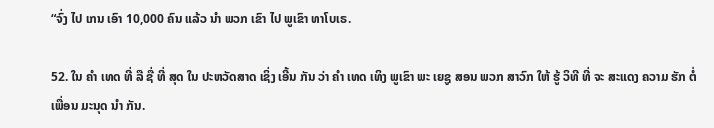“ຈົ່ງ ໄປ ເກນ ເອົາ 10,000 ຄົນ ແລ້ວ ນໍາ ພວກ ເຂົາ ໄປ ພູເຂົາ ທາໂບເຣ.

52. ໃນ ຄໍາ ເທດ ທີ່ ລື ຊື່ ທີ່ ສຸດ ໃນ ປະຫວັດສາດ ເຊິ່ງ ເອີ້ນ ກັນ ວ່າ ຄໍາ ເທດ ເທິງ ພູເຂົາ ພະ ເຍຊູ ສອນ ພວກ ສາວົກ ໃຫ້ ຮູ້ ວິທີ ທີ່ ຈະ ສະແດງ ຄວາມ ຮັກ ຕໍ່ ເພື່ອນ ມະນຸດ ນໍາ ກັນ.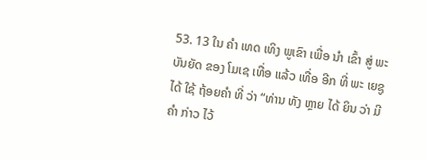53. 13 ໃນ ຄໍາ ເທດ ເທິງ ພູເຂົາ ເພື່ອ ນໍາ ເຂົ້າ ສູ່ ພະບັນຍັດ ຂອງ ໂມເຊ ເທື່ອ ແລ້ວ ເທື່ອ ອີກ ທີ່ ພະ ເຍຊູ ໄດ້ ໃຊ້ ຖ້ອຍຄໍາ ທີ່ ວ່າ “ທ່ານ ທັງ ຫຼາຍ ໄດ້ ຍິນ ວ່າ ມີ ຄໍາ ກ່າວ ໄວ້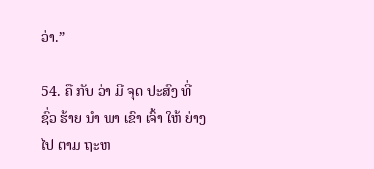ວ່າ.”

54. ຄື ກັບ ວ່າ ມີ ຈຸດ ປະສົງ ທີ່ ຊົ່ວ ຮ້າຍ ນໍາ ພາ ເຂົາ ເຈົ້າ ໃຫ້ ຍ່າງ ໄປ ຕາມ ຖະຫ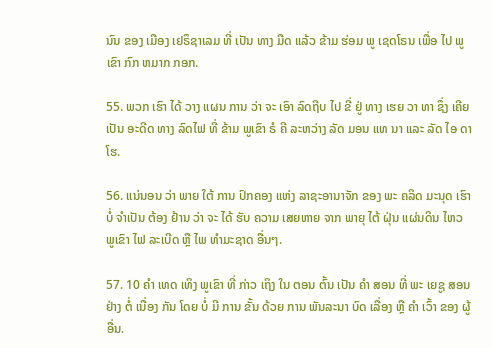ນົນ ຂອງ ເມືອງ ເຢຣຶຊາເລມ ທີ່ ເປັນ ທາງ ມືດ ແລ້ວ ຂ້າມ ຮ່ອມ ພູ ເຊດໂຣນ ເພື່ອ ໄປ ພູເຂົາ ກົກ ຫມາກ ກອກ.

55. ພວກ ເຮົາ ໄດ້ ວາງ ແຜນ ການ ວ່າ ຈະ ເອົາ ລົດຖີບ ໄປ ຂີ່ ຢູ່ ທາງ ເຮຍ ວາ ທາ ຊຶ່ງ ເຄີຍ ເປັນ ອະດີດ ທາງ ລົດໄຟ ທີ່ ຂ້າມ ພູເຂົາ ຣໍ ຄີ ລະຫວ່າງ ລັດ ມອນ ແທ ນາ ແລະ ລັດ ໄອ ດາ ໂຮ.

56. ແນ່ນອນ ວ່າ ພາຍ ໃຕ້ ການ ປົກຄອງ ແຫ່ງ ລາຊະອານາຈັກ ຂອງ ພະ ຄລິດ ມະນຸດ ເຮົາ ບໍ່ ຈໍາເປັນ ຕ້ອງ ຢ້ານ ວ່າ ຈະ ໄດ້ ຮັບ ຄວາມ ເສຍຫາຍ ຈາກ ພາຍຸ ໄຕ້ ຝຸ່ນ ແຜ່ນດິນ ໄຫວ ພູເຂົາ ໄຟ ລະເບີດ ຫຼື ໄພ ທໍາມະຊາດ ອື່ນໆ.

57. 10 ຄໍາ ເທດ ເທິງ ພູເຂົາ ທີ່ ກ່າວ ເຖິງ ໃນ ຕອນ ຕົ້ນ ເປັນ ຄໍາ ສອນ ທີ່ ພະ ເຍຊູ ສອນ ຢ່າງ ຕໍ່ ເນື່ອງ ກັນ ໂດຍ ບໍ່ ມີ ການ ຂັ້ນ ດ້ວຍ ການ ພັນລະນາ ບົດ ເລື່ອງ ຫຼື ຄໍາ ເວົ້າ ຂອງ ຜູ້ ອື່ນ.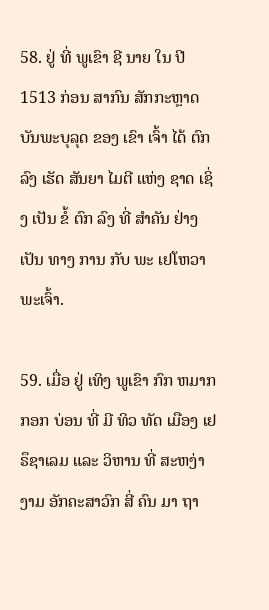58. ຢູ່ ທີ່ ພູເຂົາ ຊີ ນາຍ ໃນ ປີ 1513 ກ່ອນ ສາກົນ ສັກກະຫຼາດ ບັນພະບຸລຸດ ຂອງ ເຂົາ ເຈົ້າ ໄດ້ ຕົກ ລົງ ເຮັດ ສັນຍາ ໄມຕີ ແຫ່ງ ຊາດ ເຊິ່ງ ເປັນ ຂໍ້ ຕົກ ລົງ ທີ່ ສໍາຄັນ ຢ່າງ ເປັນ ທາງ ການ ກັບ ພະ ເຢໂຫວາ ພະເຈົ້າ.

59. ເມື່ອ ຢູ່ ເທິງ ພູເຂົາ ກົກ ຫມາກ ກອກ ບ່ອນ ທີ່ ມີ ທິວ ທັດ ເມືອງ ເຢຣຶຊາເລມ ແລະ ວິຫານ ທີ່ ສະຫງ່າ ງາມ ອັກຄະສາວົກ ສີ່ ຄົນ ມາ ຖາ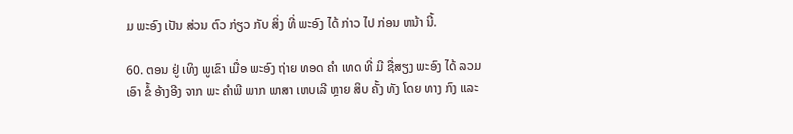ມ ພະອົງ ເປັນ ສ່ວນ ຕົວ ກ່ຽວ ກັບ ສິ່ງ ທີ່ ພະອົງ ໄດ້ ກ່າວ ໄປ ກ່ອນ ຫນ້າ ນີ້.

60. ຕອນ ຢູ່ ເທິງ ພູເຂົາ ເມື່ອ ພະອົງ ຖ່າຍ ທອດ ຄໍາ ເທດ ທີ່ ມີ ຊື່ສຽງ ພະອົງ ໄດ້ ລວມ ເອົາ ຂໍ້ ອ້າງອີງ ຈາກ ພະ ຄໍາພີ ພາກ ພາສາ ເຫບເລີ ຫຼາຍ ສິບ ຄັ້ງ ທັງ ໂດຍ ທາງ ກົງ ແລະ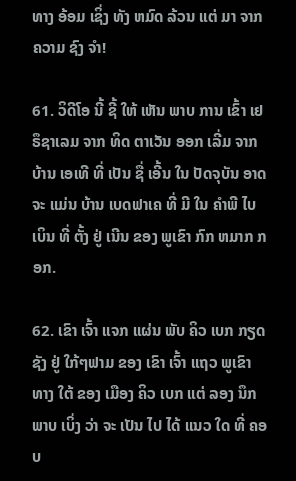ທາງ ອ້ອມ ເຊິ່ງ ທັງ ຫມົດ ລ້ວນ ແຕ່ ມາ ຈາກ ຄວາມ ຊົງ ຈໍາ!

61. ວິດີໂອ ນີ້ ຊີ້ ໃຫ້ ເຫັນ ພາບ ການ ເຂົ້າ ເຢຣຶຊາເລມ ຈາກ ທິດ ຕາເວັນ ອອກ ເລີ່ມ ຈາກ ບ້ານ ເອເທີ ທີ່ ເປັນ ຊື່ ເອີ້ນ ໃນ ປັດຈຸບັນ ອາດ ຈະ ແມ່ນ ບ້ານ ເບດຟາເຄ ທີ່ ມີ ໃນ ຄໍາພີ ໄບເບິນ ທີ່ ຕັ້ງ ຢູ່ ເນີນ ຂອງ ພູເຂົາ ກົກ ຫມາກ ກອກ.

62. ເຂົາ ເຈົ້າ ແຈກ ແຜ່ນ ພັບ ຄິວ ເບກ ກຽດ ຊັງ ຢູ່ ໃກ້ໆຟາມ ຂອງ ເຂົາ ເຈົ້າ ແຖວ ພູເຂົາ ທາງ ໃຕ້ ຂອງ ເມືອງ ຄິວ ເບກ ແຕ່ ລອງ ນຶກ ພາບ ເບິ່ງ ວ່າ ຈະ ເປັນ ໄປ ໄດ້ ແນວ ໃດ ທີ່ ຄອບ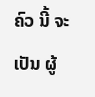ຄົວ ນີ້ ຈະ ເປັນ ຜູ້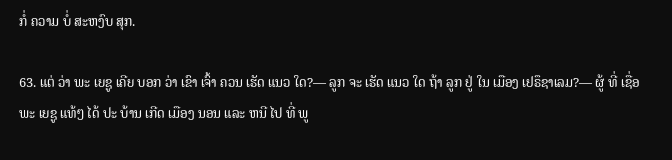ກໍ່ ຄວາມ ບໍ່ ສະຫງົບ ສຸກ.

63. ແຕ່ ວ່າ ພະ ເຍຊູ ເຄີຍ ບອກ ວ່າ ເຂົາ ເຈົ້າ ຄວນ ເຮັດ ແນວ ໃດ?— ລູກ ຈະ ເຮັດ ແນວ ໃດ ຖ້າ ລູກ ຢູ່ ໃນ ເມືອງ ເຢຣຶຊາເລມ?— ຜູ້ ທີ່ ເຊື່ອ ພະ ເຍຊູ ແທ້ໆ ໄດ້ ປະ ບ້ານ ເກີດ ເມືອງ ນອນ ແລະ ຫນີ ໄປ ທີ່ ພູ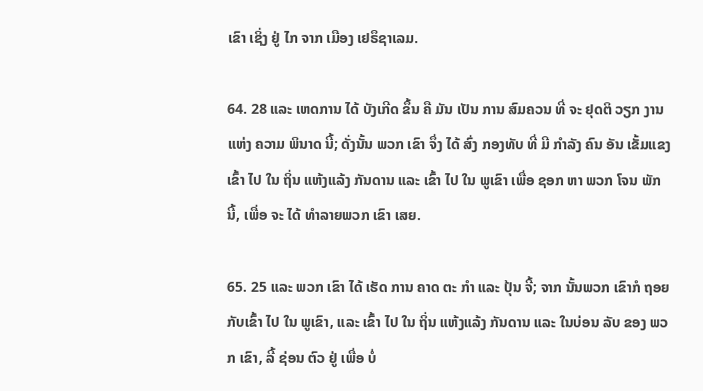ເຂົາ ເຊິ່ງ ຢູ່ ໄກ ຈາກ ເມືອງ ເຢຣຶຊາເລມ.

64. 28 ແລະ ເຫດການ ໄດ້ ບັງເກີດ ຂຶ້ນ ຄື ມັນ ເປັນ ການ ສົມຄວນ ທີ່ ຈະ ຢຸດຕິ ວຽກ ງານ ແຫ່ງ ຄວາມ ພິນາດ ນີ້; ດັ່ງນັ້ນ ພວກ ເຂົາ ຈຶ່ງ ໄດ້ ສົ່ງ ກອງທັບ ທີ່ ມີ ກໍາລັງ ຄົນ ອັນ ເຂັ້ມແຂງ ເຂົ້າ ໄປ ໃນ ຖິ່ນ ແຫ້ງແລ້ງ ກັນດານ ແລະ ເຂົ້າ ໄປ ໃນ ພູເຂົາ ເພື່ອ ຊອກ ຫາ ພວກ ໂຈນ ພັກ ນີ້, ເພື່ອ ຈະ ໄດ້ ທໍາລາຍພວກ ເຂົາ ເສຍ.

65. 25 ແລະ ພວກ ເຂົາ ໄດ້ ເຮັດ ການ ຄາດ ຕະ ກໍາ ແລະ ປຸ້ນ ຈີ້; ຈາກ ນັ້ນພວກ ເຂົາກໍ ຖອຍ ກັບເຂົ້າ ໄປ ໃນ ພູເຂົາ, ແລະ ເຂົ້າ ໄປ ໃນ ຖິ່ນ ແຫ້ງແລ້ງ ກັນດານ ແລະ ໃນບ່ອນ ລັບ ຂອງ ພວກ ເຂົາ, ລີ້ ຊ່ອນ ຕົວ ຢູ່ ເພື່ອ ບໍ່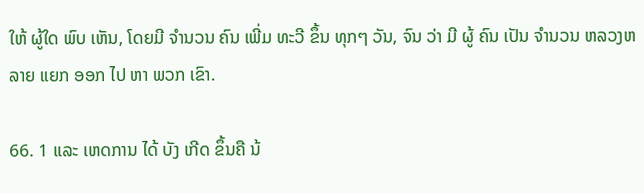ໃຫ້ ຜູ້ໃດ ພົບ ເຫັນ, ໂດຍມີ ຈໍານວນ ຄົນ ເພີ່ມ ທະວີ ຂຶ້ນ ທຸກໆ ວັນ, ຈົນ ວ່າ ມີ ຜູ້ ຄົນ ເປັນ ຈໍານວນ ຫລວງຫລາຍ ແຍກ ອອກ ໄປ ຫາ ພວກ ເຂົາ.

66. 1 ແລະ ເຫດການ ໄດ້ ບັງ ເກີດ ຂຶ້ນຄື ນ້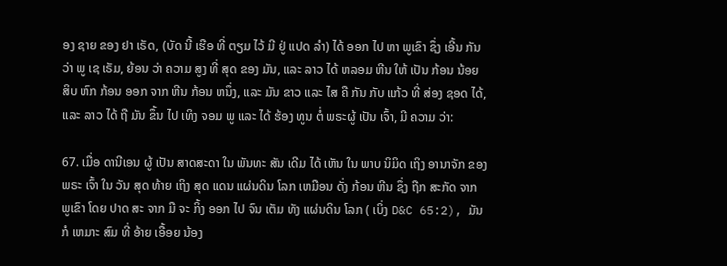ອງ ຊາຍ ຂອງ ຢາ ເຣັດ, (ບັດ ນີ້ ເຮືອ ທີ່ ຕຽມ ໄວ້ ມີ ຢູ່ ແປດ ລໍາ) ໄດ້ ອອກ ໄປ ຫາ ພູເຂົາ ຊຶ່ງ ເອີ້ນ ກັນ ວ່າ ພູ ເຊ ເຣັມ, ຍ້ອນ ວ່າ ຄວາມ ສູງ ທີ່ ສຸດ ຂອງ ມັນ, ແລະ ລາວ ໄດ້ ຫລອມ ຫີນ ໃຫ້ ເປັນ ກ້ອນ ນ້ອຍ ສິບ ຫົກ ກ້ອນ ອອກ ຈາກ ຫີນ ກ້ອນ ຫນຶ່ງ, ແລະ ມັນ ຂາວ ແລະ ໄສ ຄື ກັນ ກັບ ແກ້ວ ທີ່ ສ່ອງ ຊອດ ໄດ້, ແລະ ລາວ ໄດ້ ຖື ມັນ ຂຶ້ນ ໄປ ເທິງ ຈອມ ພູ ແລະ ໄດ້ ຮ້ອງ ທູນ ຕໍ່ ພຣະຜູ້ ເປັນ ເຈົ້າ, ມີ ຄວາມ ວ່າ:

67. ເມື່ອ ດານີເອນ ຜູ້ ເປັນ ສາດສະດາ ໃນ ພັນທະ ສັນ ເດີມ ໄດ້ ເຫັນ ໃນ ພາບ ນິມິດ ເຖິງ ອານາຈັກ ຂອງ ພຣະ ເຈົ້າ ໃນ ວັນ ສຸດ ທ້າຍ ເຖິງ ສຸດ ແດນ ແຜ່ນດິນ ໂລກ ເຫມືອນ ດັ່ງ ກ້ອນ ຫີນ ຊຶ່ງ ຖືກ ສະກັດ ຈາກ ພູເຂົາ ໂດຍ ປາດ ສະ ຈາກ ມື ຈະ ກິ້ງ ອອກ ໄປ ຈົນ ເຕັມ ທັງ ແຜ່ນດິນ ໂລກ ( ເບິ່ງ D&C 65:2), ມັນກໍ ເຫມາະ ສົມ ທີ່ ອ້າຍ ເອື້ອຍ ນ້ອງ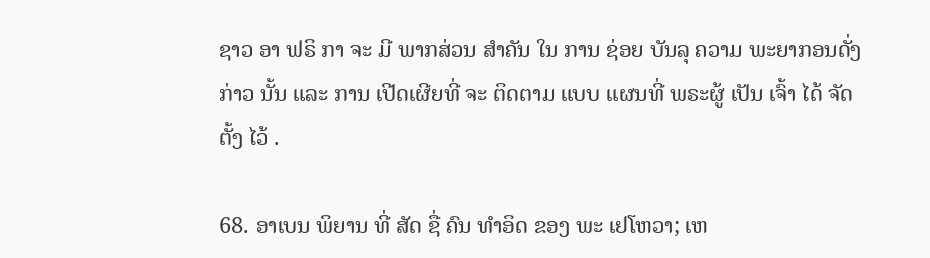ຊາວ ອາ ຟຣິ ກາ ຈະ ມີ ພາກສ່ວນ ສໍາຄັນ ໃນ ການ ຊ່ອຍ ບັນລຸ ຄວາມ ພະຍາກອນດັ່ງກ່າວ ນັ້ນ ແລະ ການ ເປີດເຜີຍທີ່ ຈະ ຕິດຕາມ ແບບ ແຜນທີ່ ພຣະຜູ້ ເປັນ ເຈົ້າ ໄດ້ ຈັດຕັ້ງ ໄວ້ .

68. ອາເບນ ພິຍານ ທີ່ ສັດ ຊື່ ຄົນ ທໍາອິດ ຂອງ ພະ ເຢໂຫວາ; ເຫ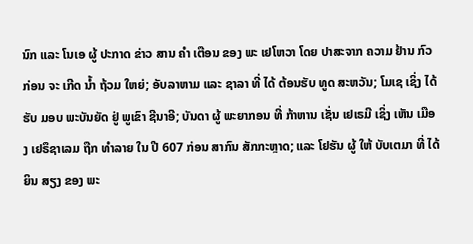ນົກ ແລະ ໂນເອ ຜູ້ ປະກາດ ຂ່າວ ສານ ຄໍາ ເຕືອນ ຂອງ ພະ ເຢໂຫວາ ໂດຍ ປາສະຈາກ ຄວາມ ຢ້ານ ກົວ ກ່ອນ ຈະ ເກີດ ນໍ້າ ຖ້ວມ ໃຫຍ່; ອັບລາຫາມ ແລະ ຊາລາ ທີ່ ໄດ້ ຕ້ອນຮັບ ທູດ ສະຫວັນ; ໂມເຊ ເຊິ່ງ ໄດ້ ຮັບ ມອບ ພະບັນຍັດ ຢູ່ ພູເຂົາ ຊີນາອີ; ບັນດາ ຜູ້ ພະຍາກອນ ທີ່ ກ້າຫານ ເຊັ່ນ ເຢເຣມີ ເຊິ່ງ ເຫັນ ເມືອງ ເຢຣຶຊາເລມ ຖືກ ທໍາລາຍ ໃນ ປີ 607 ກ່ອນ ສາກົນ ສັກກະຫຼາດ; ແລະ ໂຢຮັນ ຜູ້ ໃຫ້ ບັບເຕມາ ທີ່ ໄດ້ ຍິນ ສຽງ ຂອງ ພະ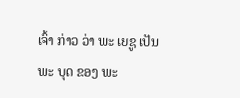ເຈົ້າ ກ່າວ ວ່າ ພະ ເຍຊູ ເປັນ ພະ ບຸດ ຂອງ ພະ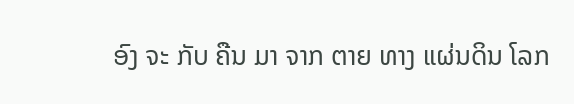ອົງ ຈະ ກັບ ຄືນ ມາ ຈາກ ຕາຍ ທາງ ແຜ່ນດິນ ໂລກ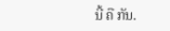ນີ້ ຄື ກັນ.